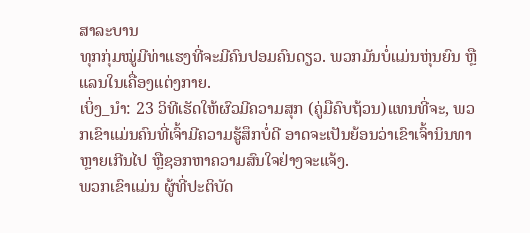ສາລະບານ
ທຸກກຸ່ມໝູ່ມີທ່າແຮງທີ່ຈະມີຄົນປອມຄົນດຽວ. ພວກມັນບໍ່ແມ່ນຫຸ່ນຍົນ ຫຼື ແລນໃນເຄື່ອງແຕ່ງກາຍ.
ເບິ່ງ_ນຳ: 23 ວິທີເຮັດໃຫ້ຜົວມີຄວາມສຸກ (ຄູ່ມືຄົບຖ້ວນ)ແທນທີ່ຈະ, ພວກເຂົາແມ່ນຄົນທີ່ເຈົ້າມີຄວາມຮູ້ສຶກບໍ່ດີ ອາດຈະເປັນຍ້ອນວ່າເຂົາເຈົ້ານິນທາຫຼາຍເກີນໄປ ຫຼືຊອກຫາຄວາມສົນໃຈຢ່າງຈະແຈ້ງ.
ພວກເຂົາແມ່ນ ຜູ້ທີ່ປະຕິບັດ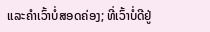ແລະຄໍາເວົ້າບໍ່ສອດຄ່ອງ; ທີ່ເວົ້າບໍ່ດີຢູ່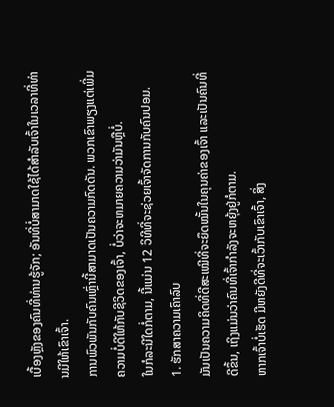ເບື້ອງຫຼັງຂອງຄົນທີ່ທ່ານຮູ້ຈັກ; ອັນທີ່ບໍ່ສາມາດໃຊ້ໄດ້ສຳລັບເຈົ້າໃນເວລາທີ່ທ່ານມີໃຫ້ເຂົາເຈົ້າ.
ການພົວພັນກັບຄົນເຫຼົ່ານີ້ສາມາດເປັນຄວາມກົດດັນ. ພວກເຂົາພຽງແຕ່ເພີ່ມຄວາມບໍ່ດີໃຫ້ກັບຊີວິດຂອງເຈົ້າ, ບໍ່ວ່າຈະຫມາຍຄວາມວ່າມັນຫຼືບໍ່.
ໃນກໍລະນີໃດກໍ່ຕາມ, ນີ້ແມ່ນ 12 ວິທີທີ່ຈະຊ່ວຍເຈົ້າຈັດການກັບຄົນປອມ.
1. ຮັກສາຄວາມເຄົາລົບ
ມັນເປັນຄວາມຄິດທີ່ດີສະເໝີທີ່ຈະຍຶດໝັ້ນໃນຄຸນຄ່າຂອງເຈົ້າ ແລະເປັນຄົນທີ່ດີຂຶ້ນ, ເຖິງແມ່ນວ່າຄົນທີ່ເຈົ້າກຳລັງຈະຫຍຸ້ງຢູ່ກໍຕາມ.
ຫາກເຈົ້າບໍ່ເຮັດ ມີຫຍັງດີທີ່ຈະເວົ້າກັບເຂົາເຈົ້າ, ສິ່ງ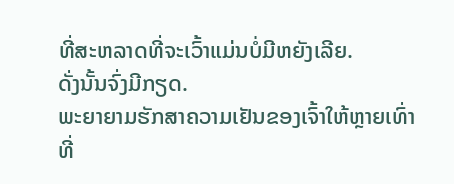ທີ່ສະຫລາດທີ່ຈະເວົ້າແມ່ນບໍ່ມີຫຍັງເລີຍ.
ດັ່ງນັ້ນຈົ່ງມີກຽດ.
ພະຍາຍາມຮັກສາຄວາມເຢັນຂອງເຈົ້າໃຫ້ຫຼາຍເທົ່າທີ່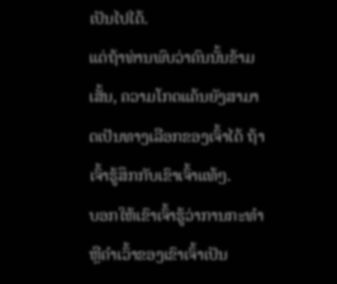ເປັນໄປໄດ້.
ແຕ່ຖ້າທ່ານພົບວ່າຄົນນັ້ນຂ້າມເສັ້ນ, ຄວາມໂກດແຄ້ນຍັງສາມາດເປັນທາງເລືອກຂອງເຈົ້າໄດ້ ຖ້າເຈົ້າຮູ້ສຶກກັບເຂົາເຈົ້າແທ້ໆ.
ບອກໃຫ້ເຂົາເຈົ້າຮູ້ວ່າການກະທຳ ຫຼືຄຳເວົ້າຂອງເຂົາເຈົ້າເປັນ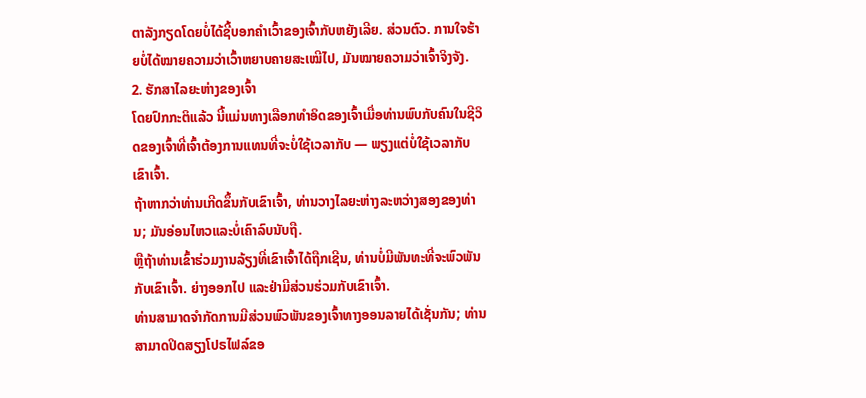ຕາລັງກຽດໂດຍບໍ່ໄດ້ຊີ້ບອກຄຳເວົ້າຂອງເຈົ້າກັບຫຍັງເລີຍ. ສ່ວນຕົວ. ການໃຈຮ້າຍບໍ່ໄດ້ໝາຍຄວາມວ່າເວົ້າຫຍາບຄາຍສະເໝີໄປ, ມັນໝາຍຄວາມວ່າເຈົ້າຈິງຈັງ.
2. ຮັກສາໄລຍະຫ່າງຂອງເຈົ້າ
ໂດຍປົກກະຕິແລ້ວ ນີ້ແມ່ນທາງເລືອກທຳອິດຂອງເຈົ້າເມື່ອທ່ານພົບກັບຄົນໃນຊີວິດຂອງເຈົ້າທີ່ເຈົ້າຕ້ອງການແທນທີ່ຈະບໍ່ໃຊ້ເວລາກັບ — ພຽງແຕ່ບໍ່ໃຊ້ເວລາກັບເຂົາເຈົ້າ.
ຖ້າຫາກວ່າທ່ານເກີດຂຶ້ນກັບເຂົາເຈົ້າ, ທ່ານວາງໄລຍະຫ່າງລະຫວ່າງສອງຂອງທ່ານ; ມັນອ່ອນໄຫວແລະບໍ່ເຄົາລົບນັບຖື.
ຫຼືຖ້າທ່ານເຂົ້າຮ່ວມງານລ້ຽງທີ່ເຂົາເຈົ້າໄດ້ຖືກເຊີນ, ທ່ານບໍ່ມີພັນທະທີ່ຈະພົວພັນກັບເຂົາເຈົ້າ. ຍ່າງອອກໄປ ແລະຢ່າມີສ່ວນຮ່ວມກັບເຂົາເຈົ້າ.
ທ່ານສາມາດຈຳກັດການມີສ່ວນພົວພັນຂອງເຈົ້າທາງອອນລາຍໄດ້ເຊັ່ນກັນ; ທ່ານສາມາດປິດສຽງໂປຣໄຟລ໌ຂອ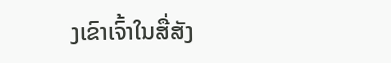ງເຂົາເຈົ້າໃນສື່ສັງ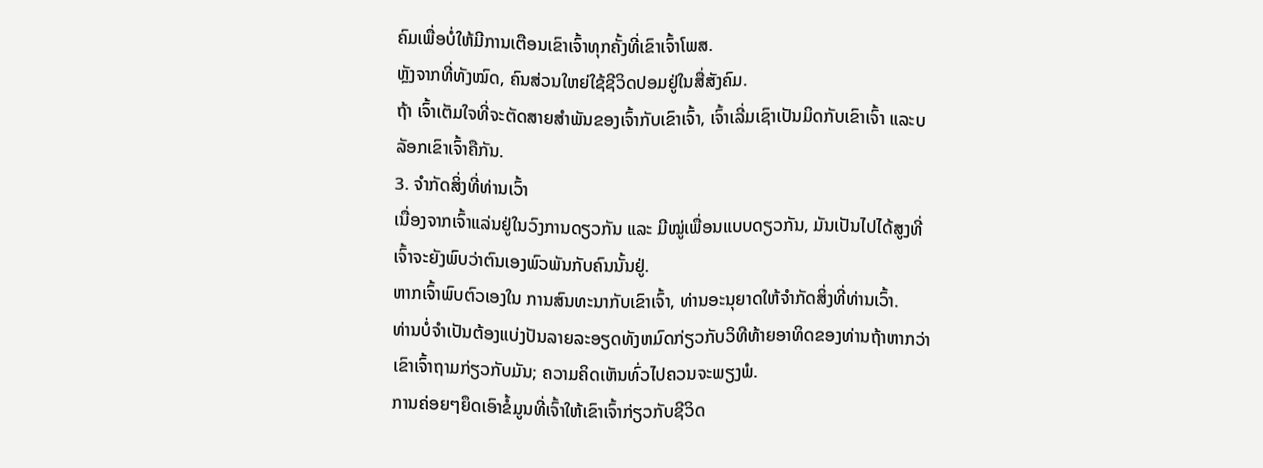ຄົມເພື່ອບໍ່ໃຫ້ມີການເຕືອນເຂົາເຈົ້າທຸກຄັ້ງທີ່ເຂົາເຈົ້າໂພສ.
ຫຼັງຈາກທີ່ທັງໝົດ, ຄົນສ່ວນໃຫຍ່ໃຊ້ຊີວິດປອມຢູ່ໃນສື່ສັງຄົມ.
ຖ້າ ເຈົ້າເຕັມໃຈທີ່ຈະຕັດສາຍສຳພັນຂອງເຈົ້າກັບເຂົາເຈົ້າ, ເຈົ້າເລີ່ມເຊົາເປັນມິດກັບເຂົາເຈົ້າ ແລະບລັອກເຂົາເຈົ້າຄືກັນ.
3. ຈຳກັດສິ່ງທີ່ທ່ານເວົ້າ
ເນື່ອງຈາກເຈົ້າແລ່ນຢູ່ໃນວົງການດຽວກັນ ແລະ ມີໝູ່ເພື່ອນແບບດຽວກັນ, ມັນເປັນໄປໄດ້ສູງທີ່ເຈົ້າຈະຍັງພົບວ່າຕົນເອງພົວພັນກັບຄົນນັ້ນຢູ່.
ຫາກເຈົ້າພົບຕົວເອງໃນ ການສົນທະນາກັບເຂົາເຈົ້າ, ທ່ານອະນຸຍາດໃຫ້ຈໍາກັດສິ່ງທີ່ທ່ານເວົ້າ.
ທ່ານບໍ່ຈໍາເປັນຕ້ອງແບ່ງປັນລາຍລະອຽດທັງຫມົດກ່ຽວກັບວິທີທ້າຍອາທິດຂອງທ່ານຖ້າຫາກວ່າເຂົາເຈົ້າຖາມກ່ຽວກັບມັນ; ຄວາມຄິດເຫັນທົ່ວໄປຄວນຈະພຽງພໍ.
ການຄ່ອຍໆຍຶດເອົາຂໍ້ມູນທີ່ເຈົ້າໃຫ້ເຂົາເຈົ້າກ່ຽວກັບຊີວິດ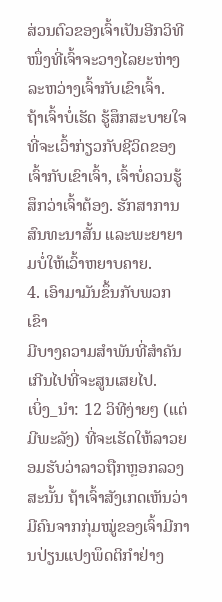ສ່ວນຕົວຂອງເຈົ້າເປັນອີກວິທີໜຶ່ງທີ່ເຈົ້າຈະວາງໄລຍະຫ່າງລະຫວ່າງເຈົ້າກັບເຂົາເຈົ້າ.
ຖ້າເຈົ້າບໍ່ເຮັດ ຮູ້ສຶກສະບາຍໃຈທີ່ຈະເວົ້າກ່ຽວກັບຊີວິດຂອງເຈົ້າກັບເຂົາເຈົ້າ, ເຈົ້າບໍ່ຄວນຮູ້ສຶກວ່າເຈົ້າຕ້ອງ. ຮັກສາການສົນທະນາສັ້ນ ແລະພະຍາຍາມບໍ່ໃຫ້ເວົ້າຫຍາບຄາຍ.
4. ເອົາມາມັນຂຶ້ນກັບພວກເຂົາ
ມີບາງຄວາມສຳພັນທີ່ສຳຄັນເກີນໄປທີ່ຈະສູນເສຍໄປ.
ເບິ່ງ_ນຳ: 12 ວິທີງ່າຍໆ (ແຕ່ມີພະລັງ) ທີ່ຈະເຮັດໃຫ້ລາວຍອມຮັບວ່າລາວຖືກຫຼອກລວງສະນັ້ນ ຖ້າເຈົ້າສັງເກດເຫັນວ່າມີຄົນຈາກກຸ່ມໝູ່ຂອງເຈົ້າມີການປ່ຽນແປງພຶດຕິກຳຢ່າງ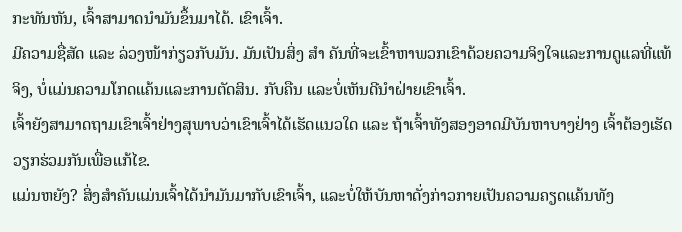ກະທັນຫັນ, ເຈົ້າສາມາດນຳມັນຂຶ້ນມາໄດ້. ເຂົາເຈົ້າ.
ມີຄວາມຊື່ສັດ ແລະ ລ່ວງໜ້າກ່ຽວກັບມັນ. ມັນເປັນສິ່ງ ສຳ ຄັນທີ່ຈະເຂົ້າຫາພວກເຂົາດ້ວຍຄວາມຈິງໃຈແລະການດູແລທີ່ແທ້ຈິງ, ບໍ່ແມ່ນຄວາມໂກດແຄ້ນແລະການຕັດສິນ. ກັບຄືນ ແລະບໍ່ເຫັນດີນຳຝ່າຍເຂົາເຈົ້າ.
ເຈົ້າຍັງສາມາດຖາມເຂົາເຈົ້າຢ່າງສຸພາບວ່າເຂົາເຈົ້າໄດ້ເຮັດແນວໃດ ແລະ ຖ້າເຈົ້າທັງສອງອາດມີບັນຫາບາງຢ່າງ ເຈົ້າຕ້ອງເຮັດວຽກຮ່ວມກັນເພື່ອແກ້ໄຂ.
ແມ່ນຫຍັງ? ສິ່ງສຳຄັນແມ່ນເຈົ້າໄດ້ນຳມັນມາກັບເຂົາເຈົ້າ, ແລະບໍ່ໃຫ້ບັນຫາດັ່ງກ່າວກາຍເປັນຄວາມຄຽດແຄ້ນທັງ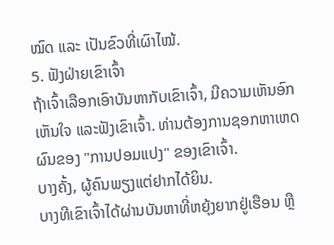ໝົດ ແລະ ເປັນຂົວທີ່ເຜົາໄໝ້.
5. ຟັງຝ່າຍເຂົາເຈົ້າ
ຖ້າເຈົ້າເລືອກເອົາບັນຫາກັບເຂົາເຈົ້າ, ມີຄວາມເຫັນອົກເຫັນໃຈ ແລະຟັງເຂົາເຈົ້າ. ທ່ານຕ້ອງການຊອກຫາເຫດຜົນຂອງ "ການປອມແປງ" ຂອງເຂົາເຈົ້າ.
ບາງຄັ້ງ, ຜູ້ຄົນພຽງແຕ່ຢາກໄດ້ຍິນ.
ບາງທີເຂົາເຈົ້າໄດ້ຜ່ານບັນຫາທີ່ຫຍຸ້ງຍາກຢູ່ເຮືອນ ຫຼື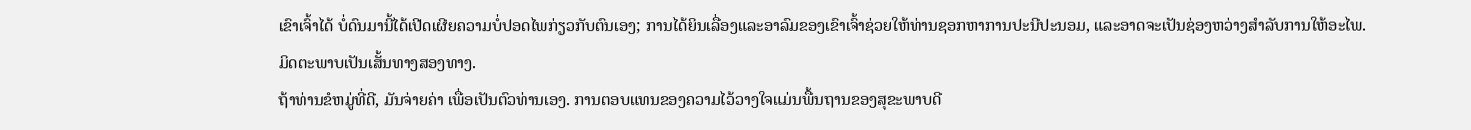ເຂົາເຈົ້າໄດ້ ບໍ່ດົນມານີ້ໄດ້ເປີດເຜີຍຄວາມບໍ່ປອດໄພກ່ຽວກັບຕົນເອງ; ການໄດ້ຍິນເລື່ອງແລະອາລົມຂອງເຂົາເຈົ້າຊ່ວຍໃຫ້ທ່ານຊອກຫາການປະນີປະນອມ, ແລະອາດຈະເປັນຊ່ອງຫວ່າງສໍາລັບການໃຫ້ອະໄພ.
ມິດຕະພາບເປັນເສັ້ນທາງສອງທາງ.
ຖ້າທ່ານຂໍຫມູ່ທີ່ດີ, ມັນຈ່າຍຄ່າ ເພື່ອເປັນຕົວທ່ານເອງ. ການຕອບແທນຂອງຄວາມໄວ້ວາງໃຈແມ່ນພື້ນຖານຂອງສຸຂະພາບດີ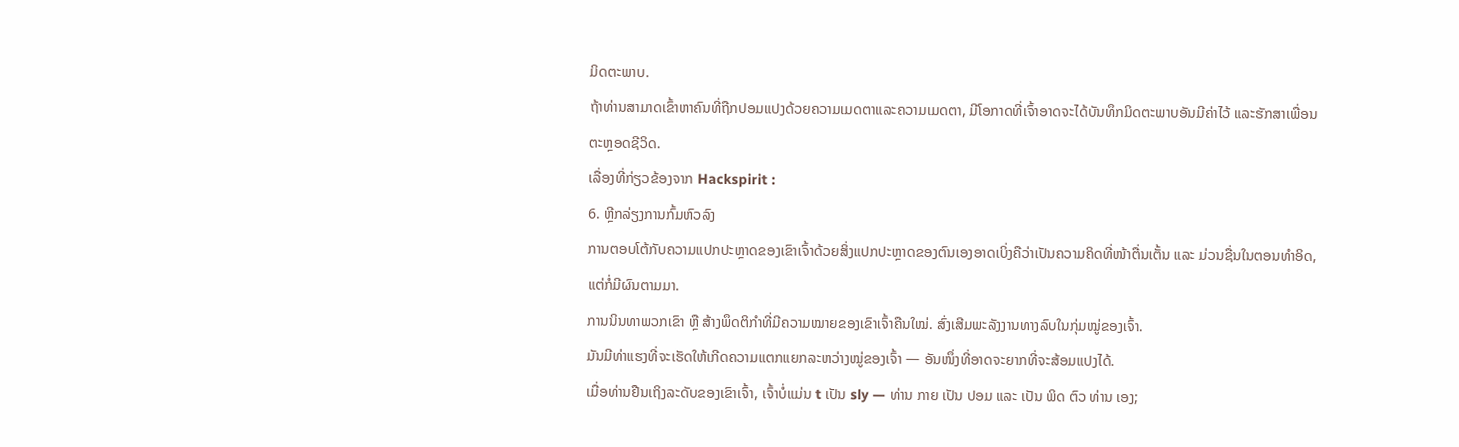ມິດຕະພາບ.
ຖ້າທ່ານສາມາດເຂົ້າຫາຄົນທີ່ຖືກປອມແປງດ້ວຍຄວາມເມດຕາແລະຄວາມເມດຕາ, ມີໂອກາດທີ່ເຈົ້າອາດຈະໄດ້ບັນທຶກມິດຕະພາບອັນມີຄ່າໄວ້ ແລະຮັກສາເພື່ອນຕະຫຼອດຊີວິດ.
ເລື່ອງທີ່ກ່ຽວຂ້ອງຈາກ Hackspirit :
6. ຫຼີກລ່ຽງການກົ້ມຫົວລົງ
ການຕອບໂຕ້ກັບຄວາມແປກປະຫຼາດຂອງເຂົາເຈົ້າດ້ວຍສິ່ງແປກປະຫຼາດຂອງຕົນເອງອາດເບິ່ງຄືວ່າເປັນຄວາມຄິດທີ່ໜ້າຕື່ນເຕັ້ນ ແລະ ມ່ວນຊື່ນໃນຕອນທຳອິດ, ແຕ່ກໍ່ມີຜົນຕາມມາ.
ການນິນທາພວກເຂົາ ຫຼື ສ້າງພຶດຕິກຳທີ່ມີຄວາມໝາຍຂອງເຂົາເຈົ້າຄືນໃໝ່. ສົ່ງເສີມພະລັງງານທາງລົບໃນກຸ່ມໝູ່ຂອງເຈົ້າ.
ມັນມີທ່າແຮງທີ່ຈະເຮັດໃຫ້ເກີດຄວາມແຕກແຍກລະຫວ່າງໝູ່ຂອງເຈົ້າ — ອັນໜຶ່ງທີ່ອາດຈະຍາກທີ່ຈະສ້ອມແປງໄດ້.
ເມື່ອທ່ານຢືນເຖິງລະດັບຂອງເຂົາເຈົ້າ, ເຈົ້າບໍ່ແມ່ນ t ເປັນ sly — ທ່ານ ກາຍ ເປັນ ປອມ ແລະ ເປັນ ພິດ ຕົວ ທ່ານ ເອງ;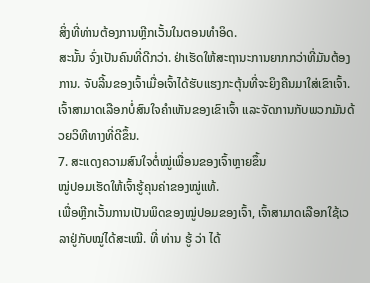ສິ່ງທີ່ທ່ານຕ້ອງການຫຼີກເວັ້ນໃນຕອນທໍາອິດ.
ສະນັ້ນ ຈົ່ງເປັນຄົນທີ່ດີກວ່າ. ຢ່າເຮັດໃຫ້ສະຖານະການຍາກກວ່າທີ່ມັນຕ້ອງການ. ຈັບລີ້ນຂອງເຈົ້າເມື່ອເຈົ້າໄດ້ຮັບແຮງກະຕຸ້ນທີ່ຈະຍິງຄືນມາໃສ່ເຂົາເຈົ້າ.
ເຈົ້າສາມາດເລືອກບໍ່ສົນໃຈຄຳເຫັນຂອງເຂົາເຈົ້າ ແລະຈັດການກັບພວກມັນດ້ວຍວິທີທາງທີ່ດີຂຶ້ນ.
7. ສະແດງຄວາມສົນໃຈຕໍ່ໝູ່ເພື່ອນຂອງເຈົ້າຫຼາຍຂຶ້ນ
ໝູ່ປອມເຮັດໃຫ້ເຈົ້າຮູ້ຄຸນຄ່າຂອງໝູ່ແທ້.
ເພື່ອຫຼີກເວັ້ນການເປັນພິດຂອງໝູ່ປອມຂອງເຈົ້າ, ເຈົ້າສາມາດເລືອກໃຊ້ເວລາຢູ່ກັບໝູ່ໄດ້ສະເໝີ. ທີ່ ທ່ານ ຮູ້ ວ່າ ໄດ້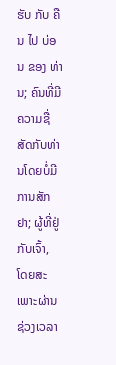ຮັບ ກັບ ຄືນ ໄປ ບ່ອນ ຂອງ ທ່ານ; ຄົນທີ່ມີຄວາມຊື່ສັດກັບທ່ານໂດຍບໍ່ມີການສັກຢາ; ຜູ້ທີ່ຢູ່ກັບເຈົ້າ, ໂດຍສະເພາະຜ່ານຊ່ວງເວລາ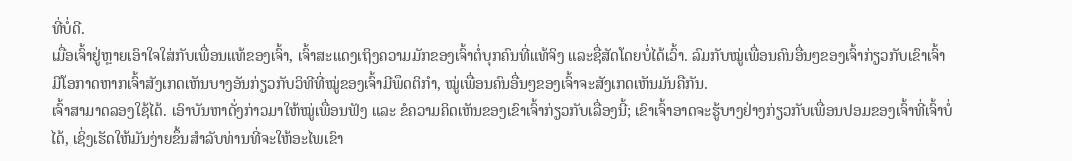ທີ່ບໍ່ດີ.
ເມື່ອເຈົ້າຢູ່ຫຼາຍເອົາໃຈໃສ່ກັບເພື່ອນແທ້ຂອງເຈົ້າ, ເຈົ້າສະແດງເຖິງຄວາມມັກຂອງເຈົ້າຕໍ່ບຸກຄົນທີ່ແທ້ຈິງ ແລະຊື່ສັດໂດຍບໍ່ໄດ້ເວົ້າ. ລົມກັບໝູ່ເພື່ອນຄົນອື່ນໆຂອງເຈົ້າກ່ຽວກັບເຂົາເຈົ້າ
ມີໂອກາດຫາກເຈົ້າສັງເກດເຫັນບາງອັນກ່ຽວກັບວິທີທີ່ໝູ່ຂອງເຈົ້າມີພຶດຕິກຳ, ໝູ່ເພື່ອນຄົນອື່ນໆຂອງເຈົ້າຈະສັງເກດເຫັນມັນຄືກັນ.
ເຈົ້າສາມາດລອງໃຊ້ໄດ້. ເອົາບັນຫາດັ່ງກ່າວມາໃຫ້ໝູ່ເພື່ອນຟັງ ແລະ ຂໍຄວາມຄິດເຫັນຂອງເຂົາເຈົ້າກ່ຽວກັບເລື່ອງນີ້; ເຂົາເຈົ້າອາດຈະຮູ້ບາງຢ່າງກ່ຽວກັບເພື່ອນປອມຂອງເຈົ້າທີ່ເຈົ້າບໍ່ໄດ້, ເຊິ່ງເຮັດໃຫ້ມັນງ່າຍຂຶ້ນສໍາລັບທ່ານທີ່ຈະໃຫ້ອະໄພເຂົາ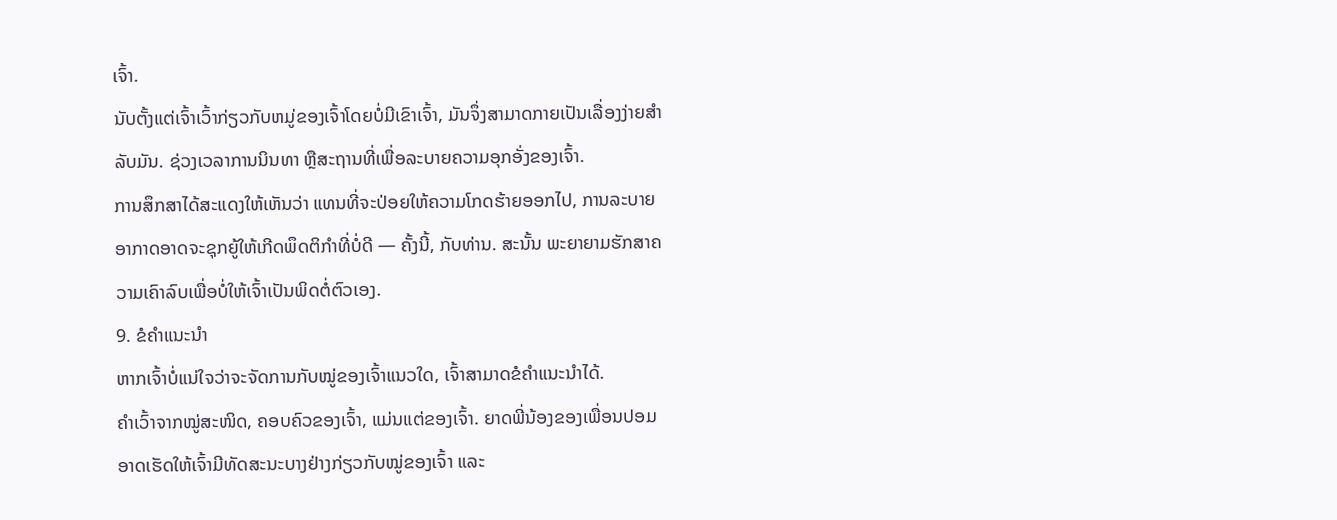ເຈົ້າ.
ນັບຕັ້ງແຕ່ເຈົ້າເວົ້າກ່ຽວກັບຫມູ່ຂອງເຈົ້າໂດຍບໍ່ມີເຂົາເຈົ້າ, ມັນຈຶ່ງສາມາດກາຍເປັນເລື່ອງງ່າຍສໍາລັບມັນ. ຊ່ວງເວລາການນິນທາ ຫຼືສະຖານທີ່ເພື່ອລະບາຍຄວາມອຸກອັ່ງຂອງເຈົ້າ.
ການສຶກສາໄດ້ສະແດງໃຫ້ເຫັນວ່າ ແທນທີ່ຈະປ່ອຍໃຫ້ຄວາມໂກດຮ້າຍອອກໄປ, ການລະບາຍອາກາດອາດຈະຊຸກຍູ້ໃຫ້ເກີດພຶດຕິກຳທີ່ບໍ່ດີ — ຄັ້ງນີ້, ກັບທ່ານ. ສະນັ້ນ ພະຍາຍາມຮັກສາຄວາມເຄົາລົບເພື່ອບໍ່ໃຫ້ເຈົ້າເປັນພິດຕໍ່ຕົວເອງ.
9. ຂໍຄຳແນະນຳ
ຫາກເຈົ້າບໍ່ແນ່ໃຈວ່າຈະຈັດການກັບໝູ່ຂອງເຈົ້າແນວໃດ, ເຈົ້າສາມາດຂໍຄຳແນະນຳໄດ້.
ຄຳເວົ້າຈາກໝູ່ສະໜິດ, ຄອບຄົວຂອງເຈົ້າ, ແມ່ນແຕ່ຂອງເຈົ້າ. ຍາດພີ່ນ້ອງຂອງເພື່ອນປອມອາດເຮັດໃຫ້ເຈົ້າມີທັດສະນະບາງຢ່າງກ່ຽວກັບໝູ່ຂອງເຈົ້າ ແລະ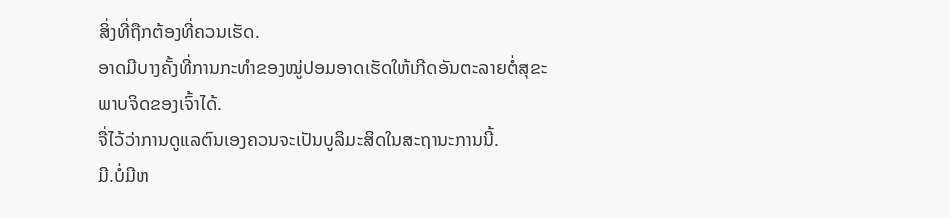ສິ່ງທີ່ຖືກຕ້ອງທີ່ຄວນເຮັດ.
ອາດມີບາງຄັ້ງທີ່ການກະທຳຂອງໝູ່ປອມອາດເຮັດໃຫ້ເກີດອັນຕະລາຍຕໍ່ສຸຂະພາບຈິດຂອງເຈົ້າໄດ້.
ຈື່ໄວ້ວ່າການດູແລຕົນເອງຄວນຈະເປັນບູລິມະສິດໃນສະຖານະການນີ້.
ມີ.ບໍ່ມີຫ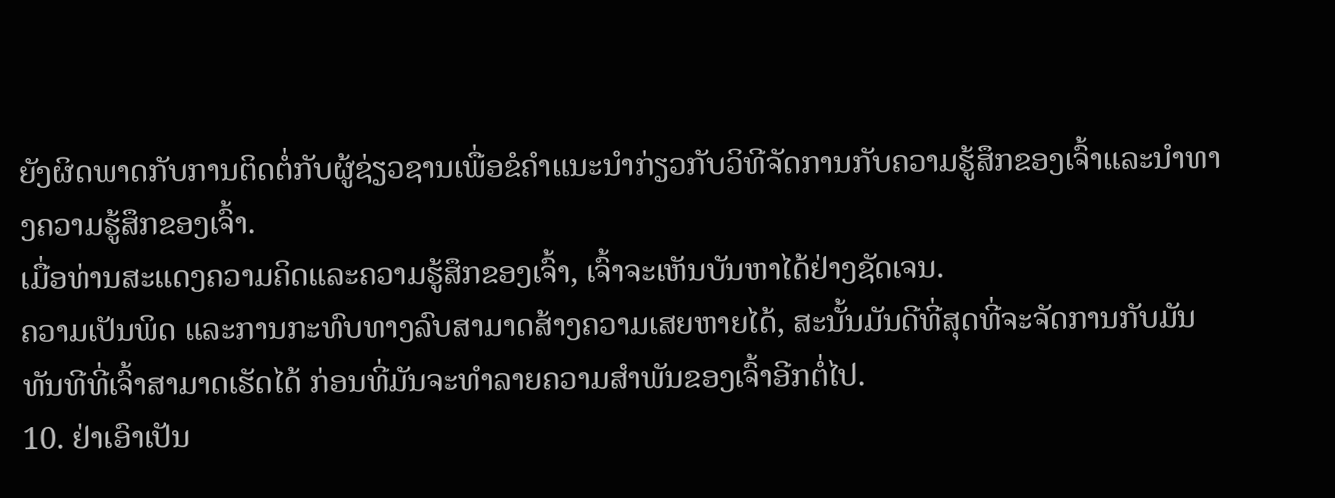ຍັງຜິດພາດກັບການຕິດຕໍ່ກັບຜູ້ຊ່ຽວຊານເພື່ອຂໍຄໍາແນະນໍາກ່ຽວກັບວິທີຈັດການກັບຄວາມຮູ້ສຶກຂອງເຈົ້າແລະນໍາທາງຄວາມຮູ້ສຶກຂອງເຈົ້າ.
ເມື່ອທ່ານສະແດງຄວາມຄິດແລະຄວາມຮູ້ສຶກຂອງເຈົ້າ, ເຈົ້າຈະເຫັນບັນຫາໄດ້ຢ່າງຊັດເຈນ.
ຄວາມເປັນພິດ ແລະການກະທົບທາງລົບສາມາດສ້າງຄວາມເສຍຫາຍໄດ້, ສະນັ້ນມັນດີທີ່ສຸດທີ່ຈະຈັດການກັບມັນທັນທີທີ່ເຈົ້າສາມາດເຮັດໄດ້ ກ່ອນທີ່ມັນຈະທໍາລາຍຄວາມສຳພັນຂອງເຈົ້າອີກຕໍ່ໄປ.
10. ຢ່າເອົາເປັນ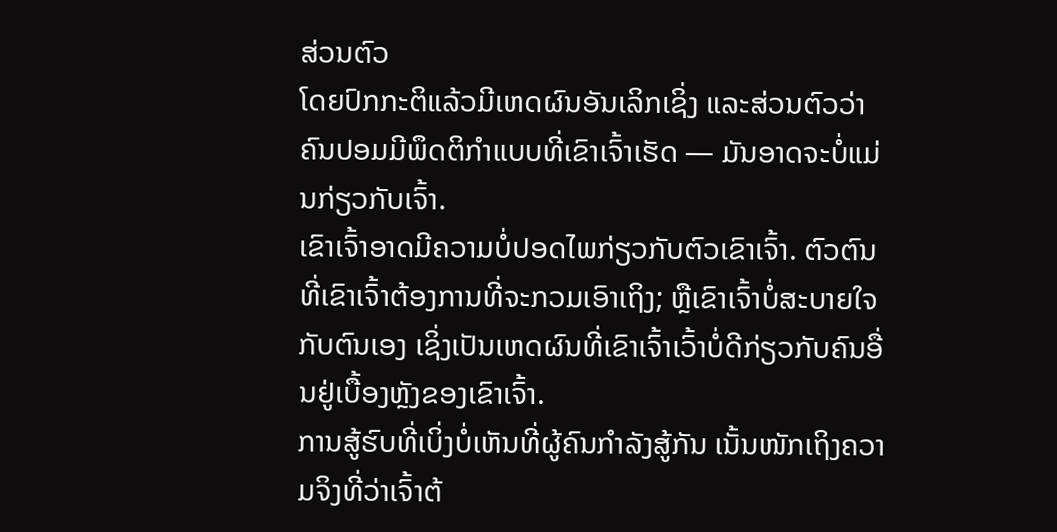ສ່ວນຕົວ
ໂດຍປົກກະຕິແລ້ວມີເຫດຜົນອັນເລິກເຊິ່ງ ແລະສ່ວນຕົວວ່າຄົນປອມມີພຶດຕິກຳແບບທີ່ເຂົາເຈົ້າເຮັດ — ມັນອາດຈະບໍ່ແມ່ນກ່ຽວກັບເຈົ້າ.
ເຂົາເຈົ້າອາດມີຄວາມບໍ່ປອດໄພກ່ຽວກັບຕົວເຂົາເຈົ້າ. ຕົວຕົນທີ່ເຂົາເຈົ້າຕ້ອງການທີ່ຈະກວມເອົາເຖິງ; ຫຼືເຂົາເຈົ້າບໍ່ສະບາຍໃຈກັບຕົນເອງ ເຊິ່ງເປັນເຫດຜົນທີ່ເຂົາເຈົ້າເວົ້າບໍ່ດີກ່ຽວກັບຄົນອື່ນຢູ່ເບື້ອງຫຼັງຂອງເຂົາເຈົ້າ.
ການສູ້ຮົບທີ່ເບິ່ງບໍ່ເຫັນທີ່ຜູ້ຄົນກຳລັງສູ້ກັນ ເນັ້ນໜັກເຖິງຄວາມຈິງທີ່ວ່າເຈົ້າຕ້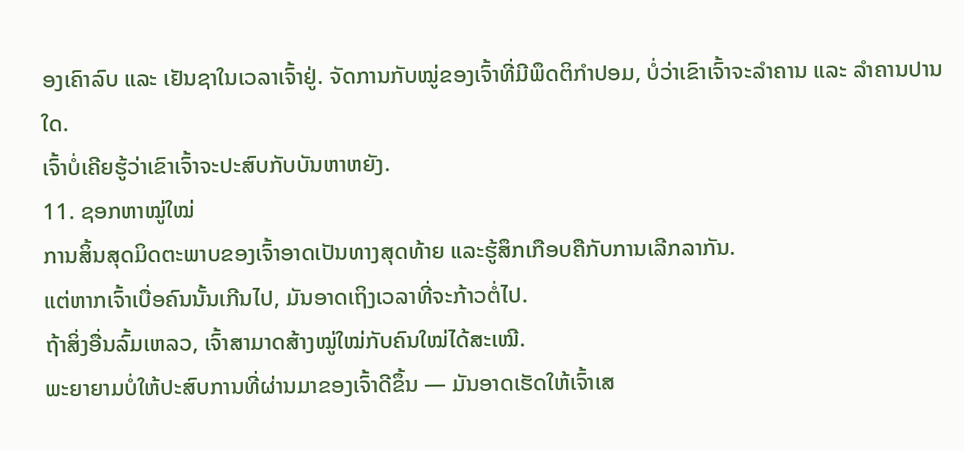ອງເຄົາລົບ ແລະ ເຢັນຊາໃນເວລາເຈົ້າຢູ່. ຈັດການກັບໝູ່ຂອງເຈົ້າທີ່ມີພຶດຕິກຳປອມ, ບໍ່ວ່າເຂົາເຈົ້າຈະລຳຄານ ແລະ ລຳຄານປານໃດ.
ເຈົ້າບໍ່ເຄີຍຮູ້ວ່າເຂົາເຈົ້າຈະປະສົບກັບບັນຫາຫຍັງ.
11. ຊອກຫາໝູ່ໃໝ່
ການສິ້ນສຸດມິດຕະພາບຂອງເຈົ້າອາດເປັນທາງສຸດທ້າຍ ແລະຮູ້ສຶກເກືອບຄືກັບການເລີກລາກັນ.
ແຕ່ຫາກເຈົ້າເບື່ອຄົນນັ້ນເກີນໄປ, ມັນອາດເຖິງເວລາທີ່ຈະກ້າວຕໍ່ໄປ.
ຖ້າສິ່ງອື່ນລົ້ມເຫລວ, ເຈົ້າສາມາດສ້າງໝູ່ໃໝ່ກັບຄົນໃໝ່ໄດ້ສະເໝີ.
ພະຍາຍາມບໍ່ໃຫ້ປະສົບການທີ່ຜ່ານມາຂອງເຈົ້າດີຂຶ້ນ — ມັນອາດເຮັດໃຫ້ເຈົ້າເສ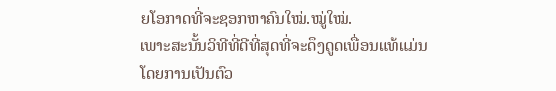ຍໂອກາດທີ່ຈະຊອກຫາຄົນໃໝ່.ໝູ່ໃໝ່.
ເພາະສະນັ້ນວິທີທີ່ດີທີ່ສຸດທີ່ຈະດຶງດູດເພື່ອນແທ້ແມ່ນໂດຍການເປັນຕົວ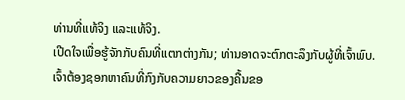ທ່ານທີ່ແທ້ຈິງ ແລະແທ້ຈິງ.
ເປີດໃຈເພື່ອຮູ້ຈັກກັບຄົນທີ່ແຕກຕ່າງກັນ; ທ່ານອາດຈະຕົກຕະລຶງກັບຜູ້ທີ່ເຈົ້າພົບ.
ເຈົ້າຕ້ອງຊອກຫາຄົນທີ່ກົງກັບຄວາມຍາວຂອງຄື້ນຂອ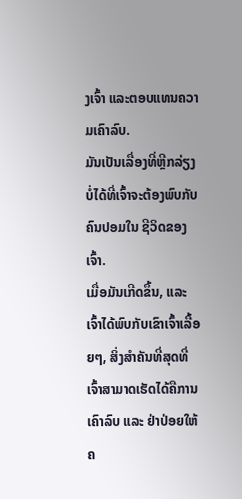ງເຈົ້າ ແລະຕອບແທນຄວາມເຄົາລົບ.
ມັນເປັນເລື່ອງທີ່ຫຼີກລ່ຽງບໍ່ໄດ້ທີ່ເຈົ້າຈະຕ້ອງພົບກັບຄົນປອມໃນ ຊີວິດຂອງເຈົ້າ.
ເມື່ອມັນເກີດຂຶ້ນ, ແລະເຈົ້າໄດ້ພົບກັບເຂົາເຈົ້າເລື້ອຍໆ, ສິ່ງສໍາຄັນທີ່ສຸດທີ່ເຈົ້າສາມາດເຮັດໄດ້ຄືການເຄົາລົບ ແລະ ຢ່າປ່ອຍໃຫ້ຄ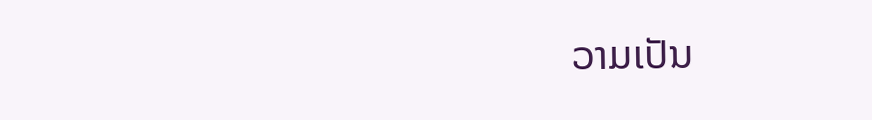ວາມເປັນ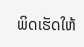ພິດເຮັດໃຫ້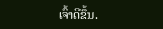ເຈົ້າດີຂຶ້ນ.